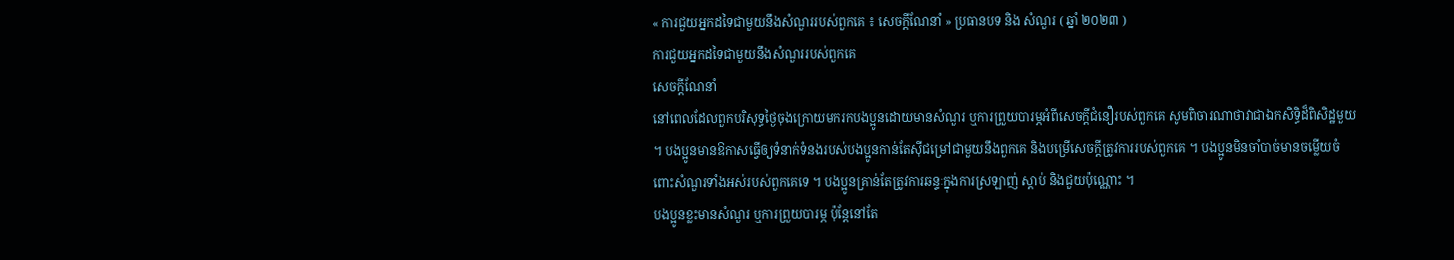« ការជួយអ្នកដទៃជាមួយនឹងសំណួររបស់ពួកគេ ៖ សេចក្តីណែនាំ » ប្រធានបទ និង សំណួរ ( ឆ្នាំ ២០២៣ )
ការជួយអ្នកដទៃជាមួយនឹងសំណួររបស់ពួកគេ
សេចក្តីណែនាំ
នៅពេលដែលពួកបរិសុទ្ធថ្ងៃចុងក្រោយមករកបងប្អូនដោយមានសំណួរ ឬការព្រួយបារម្ភអំពីសេចក្ដីជំនឿរបស់ពួកគេ សូមពិចារណាថាវាជាឯកសិទ្ធិដ៏ពិសិដ្ឋមួយ ។ បងប្អូនមានឱកាសធ្វើឲ្យទំនាក់ទំនងរបស់បងប្អូនកាន់តែស៊ីជម្រៅជាមួយនឹងពួកគេ និងបម្រើសេចក្តីត្រូវការរបស់ពួកគេ ។ បងប្អូនមិនចាំបាច់មានចម្លើយចំពោះសំណួរទាំងអស់របស់ពួកគេទេ ។ បងប្អូនគ្រាន់តែត្រូវការឆន្ទៈក្នុងការស្រឡាញ់ ស្តាប់ និងជួយប៉ុណ្ណោះ ។
បងប្អូនខ្លះមានសំណួរ ឬការព្រួយបារម្ភ ប៉ុន្តែនៅតែ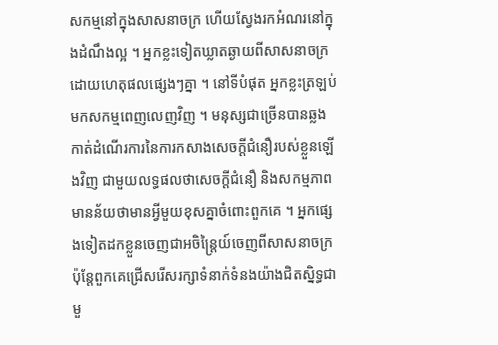សកម្មនៅក្នុងសាសនាចក្រ ហើយស្វែងរកអំណរនៅក្នុងដំណឹងល្អ ។ អ្នកខ្លះទៀតឃ្លាតឆ្ងាយពីសាសនាចក្រដោយហេតុផលផ្សេងៗគ្នា ។ នៅទីបំផុត អ្នកខ្លះត្រឡប់មកសកម្មពេញលេញវិញ ។ មនុស្សជាច្រើនបានឆ្លងកាត់ដំណើរការនៃការកសាងសេចក្ដីជំនឿរបស់ខ្លួនឡើងវិញ ជាមួយលទ្ធផលថាសេចក្ដីជំនឿ និងសកម្មភាពមានន័យថាមានអ្វីមួយខុសគ្នាចំពោះពួកគេ ។ អ្នកផ្សេងទៀតដកខ្លួនចេញជាអចិន្ត្រៃយ៍ចេញពីសាសនាចក្រ ប៉ុន្តែពួកគេជ្រើសរើសរក្សាទំនាក់ទំនងយ៉ាងជិតស្និទ្ធជាមួ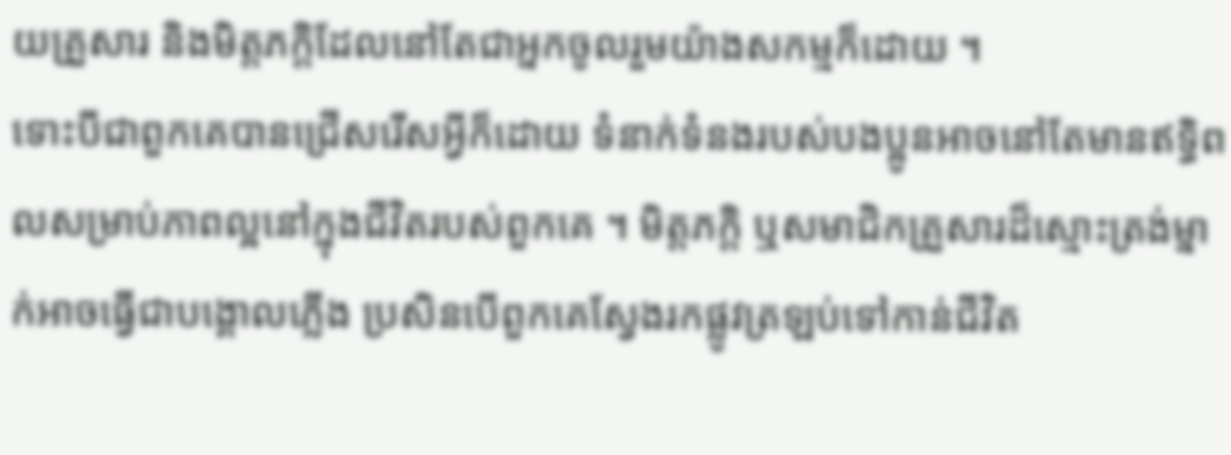យគ្រួសារ និងមិត្តភក្តិដែលនៅតែជាអ្នកចូលរួមយ៉ាងសកម្មក៏ដោយ ។
ទោះបីជាពួកគេបានជ្រើសរើសអ្វីក៏ដោយ ទំនាក់ទំនងរបស់បងប្អូនអាចនៅតែមានឥទ្ធិពលសម្រាប់ភាពល្អនៅក្នុងជីវិតរបស់ពួកគេ ។ មិត្តភក្តិ ឬសមាជិកគ្រួសារដ៏ស្មោះត្រង់ម្នាក់អាចធ្វើជាបង្គោលភ្លើង ប្រសិនបើពួកគេស្វែងរកផ្លូវត្រឡប់ទៅកាន់ជីវិត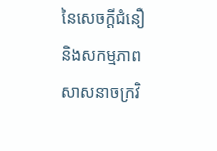នៃសេចក្ដីជំនឿ និងសកម្មភាពសាសនាចក្រវិ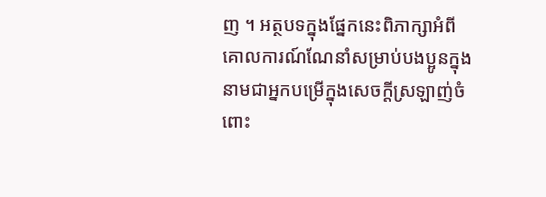ញ ។ អត្ថបទក្នុងផ្នែកនេះពិភាក្សាអំពីគោលការណ៍ណែនាំសម្រាប់បងប្អូនក្នុងនាមជាអ្នកបម្រើក្នុងសេចក្ដីស្រឡាញ់ចំពោះ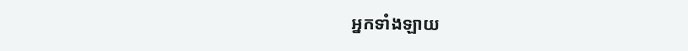អ្នកទាំងឡាយ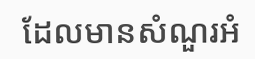ដែលមានសំណួរអំ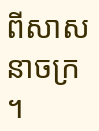ពីសាសនាចក្រ ។